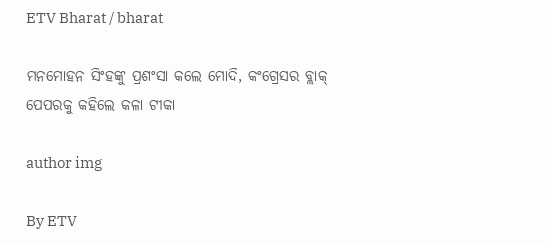ETV Bharat / bharat

ମନମୋହନ ସିଂହଙ୍କୁ ପ୍ରଶଂସା କଲେ ମୋଦି, କଂଗ୍ରେସର ବ୍ଲାକ୍ ପେପରକୁ କହିଲେ କଳା ଟୀକା

author img

By ETV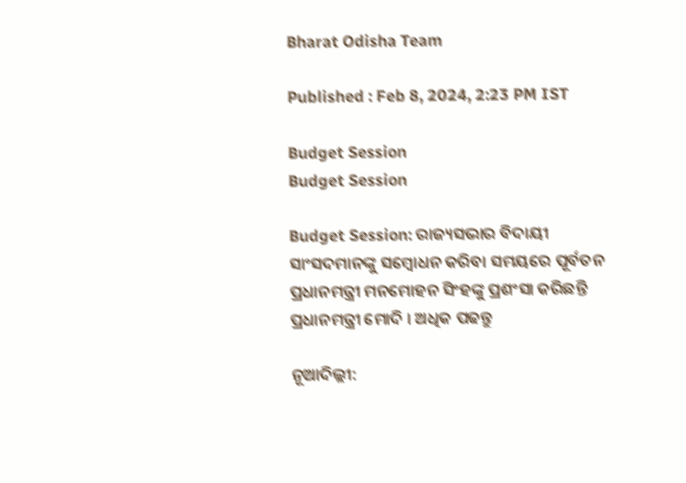Bharat Odisha Team

Published : Feb 8, 2024, 2:23 PM IST

Budget Session
Budget Session

Budget Session: ରାଜ୍ୟସଭାର ବିଦାୟୀ ସାଂସଦମାନଙ୍କୁ ସମ୍ବୋଧନ କରିବା ସମୟରେ ପୂର୍ବତନ ପ୍ରଧାନମନ୍ତ୍ରୀ ମନମୋହନ ସିଂହଙ୍କୁ ପ୍ରଶଂସା କରିଛନ୍ତି ପ୍ରଧାନମନ୍ତ୍ରୀ ମୋଦି । ଅଧିକ ପଢନ୍ତୁ

ନୂଆଦିଲ୍ଲୀ: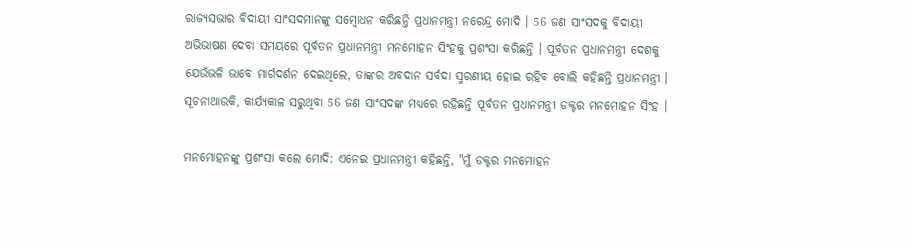ରାଜ୍ୟସଭାର ବିଦାୟୀ ସାଂସଦମାନଙ୍କୁ ସମ୍ବୋଧନ କରିଛନ୍ତି ପ୍ରଧାନମନ୍ତ୍ରୀ ନରେନ୍ଦ୍ର ମୋଦି । 56 ଜଣ ସାଂସଦକୁ ବିଦାୟୀ ଅଭିଭାଷଣ ଦେବା ସମୟରେ ପୂର୍ବତନ ପ୍ରଧାନମନ୍ତ୍ରୀ ମନମୋହନ ସିଂହକୁ ପ୍ରଶଂସା କରିଛନ୍ତି । ପୂର୍ବତନ ପ୍ରଧାନମନ୍ତ୍ରୀ ଦେଶକୁ ଯେଉଁଭଳି ଭାବେ ମାର୍ଗଦର୍ଶନ ଦେଇଥିଲେ, ତାଙ୍କର ଅବଦାନ ସର୍ବଦା ସ୍ମରଣୀୟ ହୋଇ ରହିବ ବୋଲି କହିଛନ୍ତି ପ୍ରଧାନମନ୍ତ୍ରୀ । ସୂଚନାଥାଉକି, କାର୍ଯ୍ୟକାଳ ସରୁଥିବା 56 ଜଣ ସାଂସଦଙ୍କ ମଧ୍ୟରେ ରହିଛନ୍ତି ପୂର୍ବତନ ପ୍ରଧାନମନ୍ତ୍ରୀ ଡକ୍ଟର ମନମୋହନ ସିଂହ ।

ମନମୋହନଙ୍କୁ ପ୍ରଶଂସା କଲେ ମୋଦି: ଏନେଇ ପ୍ରଧାନମନ୍ତ୍ରୀ କହିଛନ୍ତି, "ମୁଁ ଡକ୍ଟର ମନମୋହନ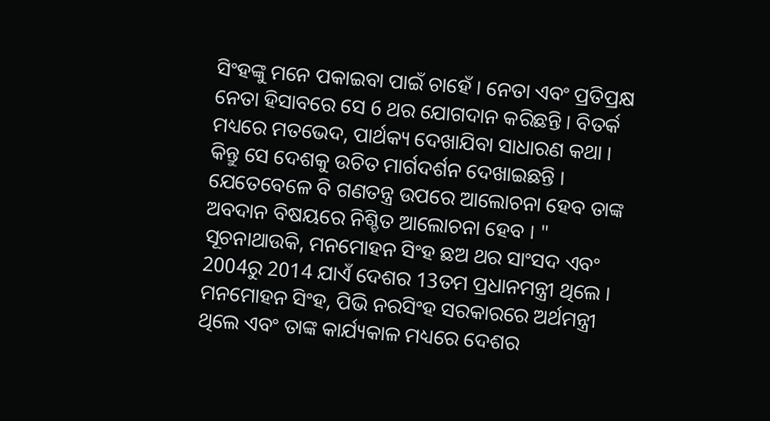ସିଂହଙ୍କୁ ମନେ ପକାଇବା ପାଇଁ ଚାହେଁ । ନେତା ଏବଂ ପ୍ରତିପ୍ରକ୍ଷ ନେତା ହିସାବରେ ସେ 6 ଥର ଯୋଗଦାନ କରିଛନ୍ତି । ବିତର୍କ ମଧ୍ୟରେ ମତଭେଦ, ପାର୍ଥକ୍ୟ ଦେଖାଯିବା ସାଧାରଣ କଥା । କିନ୍ତୁ ସେ ଦେଶକୁ ଉଚିତ ମାର୍ଗଦର୍ଶନ ଦେଖାଇଛନ୍ତି । ଯେତେବେଳେ ବି ଗଣତନ୍ତ୍ର ଉପରେ ଆଲୋଚନା ହେବ ତାଙ୍କ ଅବଦାନ ବିଷୟରେ ନିଶ୍ଚିତ ଆଲୋଚନା ହେବ । " ସୂଚନାଥାଉକି, ମନମୋହନ ସିଂହ ଛଅ ଥର ସାଂସଦ ଏବଂ 2004ରୁ 2014 ଯାଏଁ ଦେଶର 13ତମ ପ୍ରଧାନମନ୍ତ୍ରୀ ଥିଲେ । ମନମୋହନ ସିଂହ, ପିଭି ନରସିଂହ ସରକାରରେ ଅର୍ଥମନ୍ତ୍ରୀ ଥିଲେ ଏବଂ ତାଙ୍କ କାର୍ଯ୍ୟକାଳ ମଧ୍ୟରେ ଦେଶର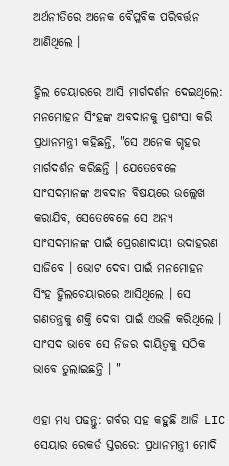ଅର୍ଥନୀତିରେ ଅନେକ ବୈପ୍ଳବିକ ପରିବର୍ତ୍ତନ ଆଣିଥିଲେ ।

ହ୍ବିଲ ଚେୟାରରେ ଆସି ମାର୍ଗଦର୍ଶନ ଦେଇଥିଲେ: ମନମୋହନ ସିଂହଙ୍କ ଅବଦାନକୁ ପ୍ରଶଂସା କରି ପ୍ରଧାନମନ୍ତ୍ରୀ କହିଛନ୍ତି, "ସେ ଅନେକ ଗୃହର ମାର୍ଗଦର୍ଶନ କରିଛନ୍ତି । ଯେତେବେଳେ ସାଂସଦମାନଙ୍କ ଅବଦାନ ବିଷୟରେ ଉଲ୍ଲେଖ କରାଯିବ, ସେତେବେଳେ ସେ ଅନ୍ୟ ସାଂସଦମାନଙ୍କ ପାଇଁ ପ୍ରେରଣାଦାୟୀ ଉଦାହରଣ ସାଜିବେ । ଭୋଟ ଦେବା ପାଇଁ ମନମୋହନ ସିଂହ ହ୍ବିଲଚେୟାରରେ ଆସିଥିଲେ । ସେ ଗଣତନ୍ତ୍ରକୁ ଶକ୍ତି ଦେବା ପାଇଁ ଏଭଳି କରିଥିଲେ । ସାଂସଦ ଭାବେ ସେ ନିଜର ଦାୟିତ୍ବକୁ ସଠିକ ଭାବେ ତୁଲାଇଛନ୍ତି । "

ଏହା ମଧ୍ୟ ପଢନ୍ତୁ: ଗର୍ବର ସହ କହୁଛି ଆଜି LIC ସେୟାର ରେକର୍ଡ ସ୍ତରରେ: ପ୍ରଧାନମନ୍ତ୍ରୀ ମୋଦି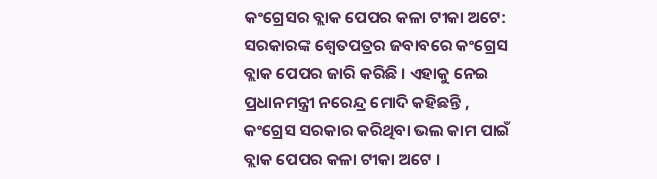କଂଗ୍ରେସର ବ୍ଲାକ ପେପର କଳା ଟୀକା ଅଟେ: ସରକାରଙ୍କ ଶ୍ୱେତପତ୍ରର ଜବାବରେ କଂଗ୍ରେସ ବ୍ଲାକ ପେପର ଜାରି କରିଛି । ଏହାକୁ ନେଇ ପ୍ରଧାନମନ୍ତ୍ରୀ ନରେନ୍ଦ୍ର ମୋଦି କହିଛନ୍ତି , କଂଗ୍ରେସ ସରକାର କରିଥିବା ଭଲ କାମ ପାଇଁ ବ୍ଲାକ ପେପର କଳା ଟୀକା ଅଟେ ।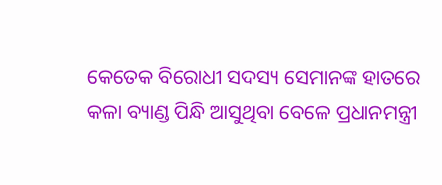କେତେକ ବିରୋଧୀ ସଦସ୍ୟ ସେମାନଙ୍କ ହାତରେ କଳା ବ୍ୟାଣ୍ଡ ପିନ୍ଧି ଆସୁଥିବା ବେଳେ ପ୍ରଧାନମନ୍ତ୍ରୀ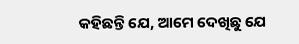କହିଛନ୍ତି ଯେ, ଆମେ ଦେଖିଛୁ ଯେ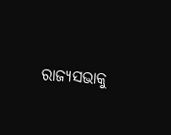ରାଜ୍ୟସଭାକୁ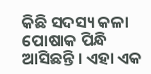କିଛି ସଦସ୍ୟ କଳା ପୋଷାକ ପିନ୍ଧି ଆସିଛନ୍ତି । ଏହା ଏକ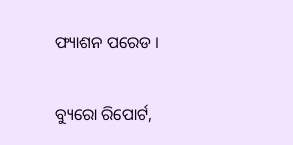ଫ୍ୟାଶନ ପରେଡ ।

ବ୍ୟୁରୋ ରିପୋର୍ଟ,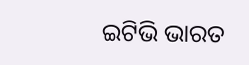ଇଟିଭି ଭାରତ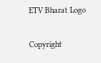ETV Bharat Logo

Copyright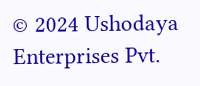© 2024 Ushodaya Enterprises Pvt.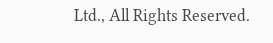Ltd., All Rights Reserved.